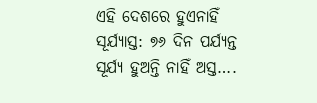ଏହି ଦେଶରେ ହୁଏନାହିଁ ସୂର୍ଯ୍ୟାସ୍ତ: ୭୬ ଦିନ ପର୍ଯ୍ୟନ୍ତ ସୂର୍ଯ୍ୟ ହୁଅନ୍ତି ନାହିଁ ଅସ୍ତ….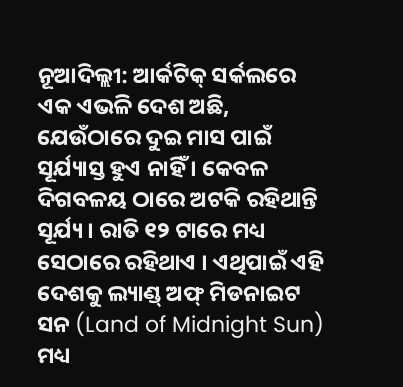ନୂଆଦିଲ୍ଲୀ: ଆର୍କଟିକ୍ ସର୍କଲରେ ଏକ ଏଭଳି ଦେଶ ଅଛି, ଯେଉଁଠାରେ ଦୁଇ ମାସ ପାଇଁ ସୂର୍ଯ୍ୟାସ୍ତ ହୁଏ ନାହିଁ । କେବଳ ଦିଗବଳୟ ଠାରେ ଅଟକି ରହିଥାନ୍ତି ସୂର୍ଯ୍ୟ । ରାତି ୧୨ ଟାରେ ମଧ୍ୟ ସେଠାରେ ରହିଥାଏ । ଏଥିପାଇଁ ଏହି ଦେଶକୁ ଲ୍ୟାଣ୍ଡ୍ ଅଫ୍ ମିଡନାଇଟ ସନ (Land of Midnight Sun) ମଧ୍ୟ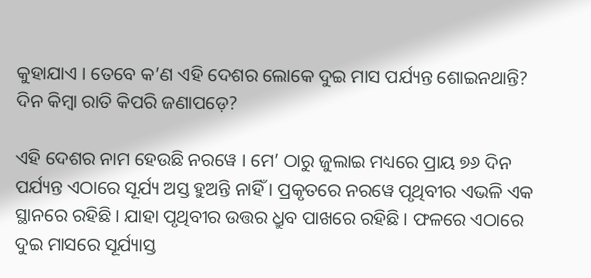କୁହାଯାଏ । ତେବେ କ’ଣ ଏହି ଦେଶର ଲୋକେ ଦୁଇ ମାସ ପର୍ଯ୍ୟନ୍ତ ଶୋଇନଥାନ୍ତି? ଦିନ କିମ୍ବା ରାତି କିପରି ଜଣାପଡ଼େ?

ଏହି ଦେଶର ନାମ ହେଉଛି ନରୱେ । ମେ’ ଠାରୁ ଜୁଲାଇ ମଧ୍ୟରେ ପ୍ରାୟ ୭୬ ଦିନ ପର୍ଯ୍ୟନ୍ତ ଏଠାରେ ସୂର୍ଯ୍ୟ ଅସ୍ତ ହୁଅନ୍ତି ନାହିଁ । ପ୍ରକୃତରେ ନରୱେ ପୃଥିବୀର ଏଭଳି ଏକ ସ୍ଥାନରେ ରହିଛି । ଯାହା ପୃଥିବୀର ଉତ୍ତର ଧ୍ରୁବ ପାଖରେ ରହିଛି । ଫଳରେ ଏଠାରେ ଦୁଇ ମାସରେ ସୂର୍ଯ୍ୟାସ୍ତ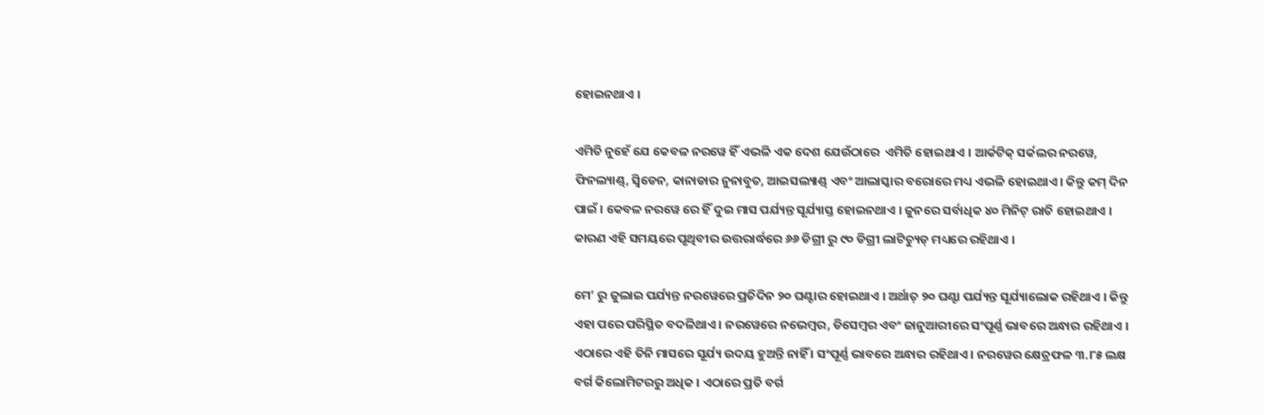ହୋଇନଥାଏ ।

ଏମିତି ନୁହେଁ ଯେ କେବଳ ନରୱେ ହିଁ ଏଭଳି ଏକ ଦେଶ ଯେଉଁଠାରେ  ଏମିତି ହୋଇଥାଏ । ଆର୍କଟିକ୍ ସର୍କଲର ନରୱେ, ଫିନଲ୍ୟାଣ୍ଡ୍, ସ୍ୱିଡେନ, କାନାଡାର ନୁନାବୁତ, ଆଇସଲ୍ୟାଣ୍ଡ୍ ଏବଂ ଆଲାସ୍କାର ବରୋରେ ମଧ୍ୟ ଏଭଳି ହୋଇଥାଏ । କିନ୍ତୁ କମ୍ ଦିନ ପାଇଁ । କେବଳ ନରୱେ ରେ ହିଁ ଦୁଇ ମାସ ପର୍ଯ୍ୟନ୍ତ ସୂର୍ଯ୍ୟାସ୍ତ ହୋଇନଥାଏ । ଜୁନରେ ସର୍ବାଧିକ ୪୦ ମିନିଟ୍ ରାତି ହୋଇଥାଏ । କାରଣ ଏହି ସମୟରେ ପୃଥିବୀର ଉତ୍ତରାର୍ଦ୍ଧରେ ୬୬ ଡିଗ୍ରୀ ରୁ ୯୦ ଡିଗ୍ରୀ ଲାଟିଚ୍ୟୁଡ୍ ମଧ୍ୟରେ ରହିଥାଏ ।

ମେ’ ରୁ ଜୁଲାଇ ପର୍ଯ୍ୟନ୍ତ ନରୱେରେ ପ୍ରତିଦିନ ୨୦ ଘଣ୍ଟାର ହୋଇଥାଏ । ଅର୍ଥାତ୍ ୨୦ ଘଣ୍ଟା ପର୍ଯ୍ୟନ୍ତ ସୂର୍ଯ୍ୟାଲୋକ ରହିଥାଏ । କିନ୍ତୁ ଏହା ପରେ ପରିସ୍ଥିତ ବଦଳିଥାଏ । ନରୱେରେ ନଭେମ୍ବର, ଡିସେମ୍ବର ଏବଂ ଜାନୁଆରୀରେ ସଂପୂର୍ଣ୍ଣ ଭାବରେ ଅନ୍ଧାର ରହିଥାଏ । ଏଠାରେ ଏହି ତିନି ମାସରେ ସୂର୍ଯ୍ୟ ଉଦୟ ହୁଅନ୍ତି ନାହିଁ । ସଂପୂର୍ଣ୍ଣ ଭାବରେ ଅନ୍ଧାର ରହିଥାଏ । ନରୱେର କ୍ଷେତ୍ରଫଳ ୩.୮୫ ଲକ୍ଷ ବର୍ଗ କିଲୋମିଟରରୁ ଅଧିକ । ଏଠାରେ ପ୍ରତି ବର୍ଗ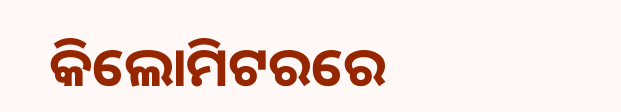କିଲୋମିଟରରେ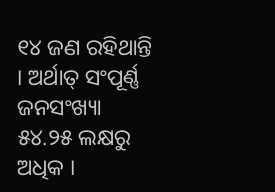୧୪ ଜଣ ରହିଥାନ୍ତି । ଅର୍ଥାତ୍ ସଂପୂର୍ଣ୍ଣ ଜନସଂଖ୍ୟା ୫୪.୨୫ ଲକ୍ଷରୁ ଅଧିକ ।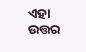ଏହା ଉତ୍ତର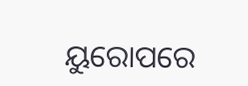ୟୁରୋପରେ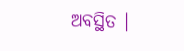ଅବସ୍ଥିତ ।